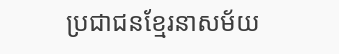ប្រជាជនខ្មែរនាសម័យ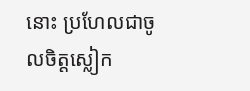នោះ ប្រហែលជាចូលចិត្តស្លៀក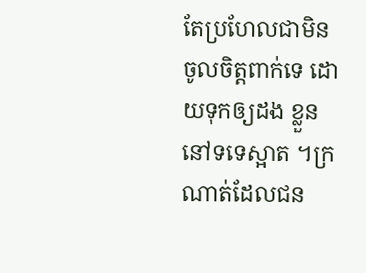តែប្រហែលជាមិនចូលចិត្តពាក់ទេ ដោយទុកឲ្យដង ខ្លួននៅទទេស្អាត ។ក្រណាត់ដែលជន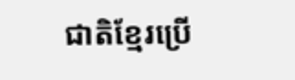ជាតិខ្មែរប្រើ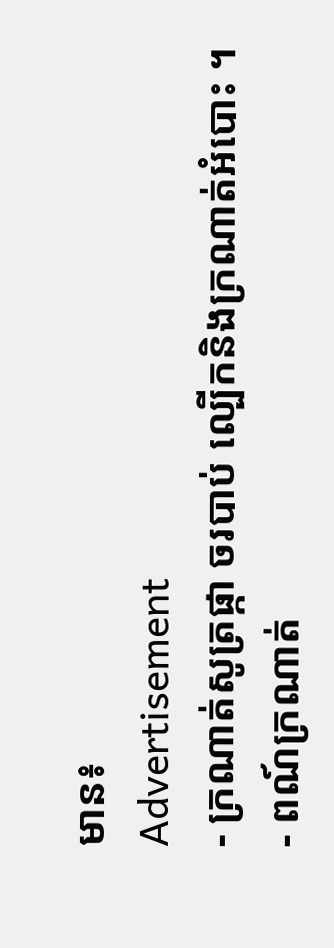មាន៖
Advertisement
- ក្រណាត់សូត្រផ្កា ចរបាប់ ល្បើកនិងក្រណាត់អំបោះ ។
- ពណ៍ក្រណាត់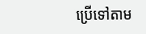ប្រើទៅតាម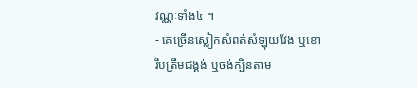វណ្ណៈទាំង៤ ។
- គេច្រើនស្លៀកសំពត់សំឡុយវែង ឬខោរឹបត្រឹមជង្គង់ ឬចង់ក្បិនតាម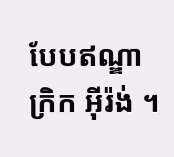បែបឥណ្ឌា ក្រិក អ៊ីរ៉ង់ ។